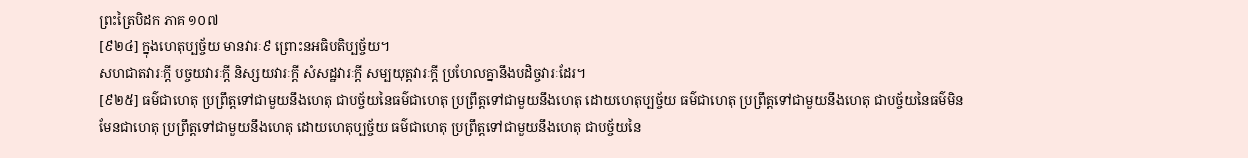ព្រះត្រៃបិដក ភាគ ១០៧
[៩២៤] ក្នុងហេតុប្បច្ច័យ មានវារៈ៩ ព្រោះនអធិបតិប្បច្ច័យ។
សហជាតវារៈក្តី បច្ចយវារៈក្តី និស្សយវារៈក្តី សំសដ្ឋវារៈក្តី សម្បយុត្តវារៈក្តី ប្រហែលគ្នានឹងបដិច្ចវារៈដែរ។
[៩២៥] ធម៌ជាហេតុ ប្រព្រឹត្តទៅជាមួយនឹងហេតុ ជាបច្ច័យនៃធម៌ជាហេតុ ប្រព្រឹត្តទៅជាមួយនឹងហេតុ ដោយហេតុប្បច្ច័យ ធម៌ជាហេតុ ប្រព្រឹត្តទៅជាមួយនឹងហេតុ ជាបច្ច័យនៃធម៌មិនមែនជាហេតុ ប្រព្រឹត្តទៅជាមួយនឹងហេតុ ដោយហេតុប្បច្ច័យ ធម៌ជាហេតុ ប្រព្រឹត្តទៅជាមួយនឹងហេតុ ជាបច្ច័យនៃ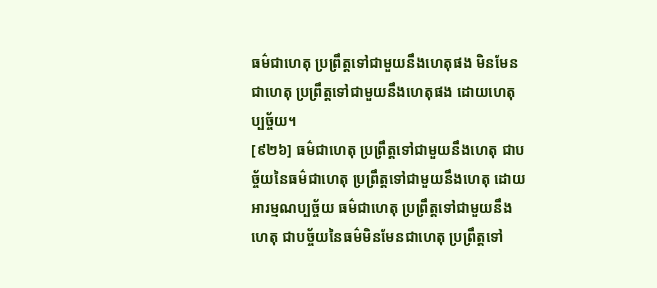ធម៌ជាហេតុ ប្រព្រឹត្តទៅជាមួយនឹងហេតុផង មិនមែនជាហេតុ ប្រព្រឹត្តទៅជាមួយនឹងហេតុផង ដោយហេតុប្បច្ច័យ។
[៩២៦] ធម៌ជាហេតុ ប្រព្រឹត្តទៅជាមួយនឹងហេតុ ជាបច្ច័យនៃធម៌ជាហេតុ ប្រព្រឹត្តទៅជាមួយនឹងហេតុ ដោយអារម្មណប្បច្ច័យ ធម៌ជាហេតុ ប្រព្រឹត្តទៅជាមួយនឹងហេតុ ជាបច្ច័យនៃធម៌មិនមែនជាហេតុ ប្រព្រឹត្តទៅ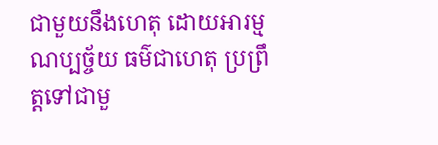ជាមួយនឹងហេតុ ដោយអារម្មណប្បច្ច័យ ធម៌ជាហេតុ ប្រព្រឹត្តទៅជាមួ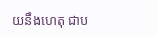យនឹងហេតុ ជាប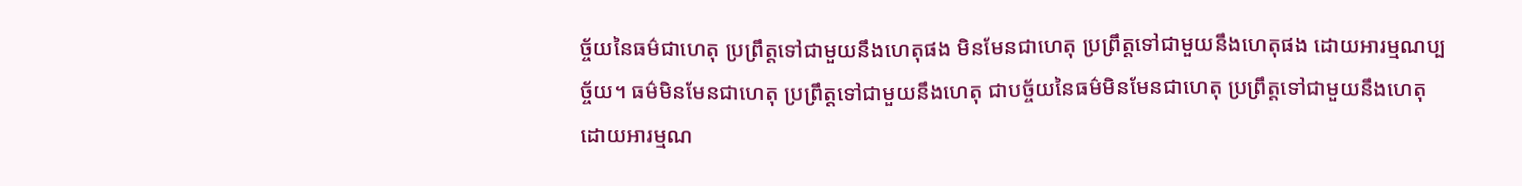ច្ច័យនៃធម៌ជាហេតុ ប្រព្រឹត្តទៅជាមួយនឹងហេតុផង មិនមែនជាហេតុ ប្រព្រឹត្តទៅជាមួយនឹងហេតុផង ដោយអារម្មណប្បច្ច័យ។ ធម៌មិនមែនជាហេតុ ប្រព្រឹត្តទៅជាមួយនឹងហេតុ ជាបច្ច័យនៃធម៌មិនមែនជាហេតុ ប្រព្រឹត្តទៅជាមួយនឹងហេតុ ដោយអារម្មណ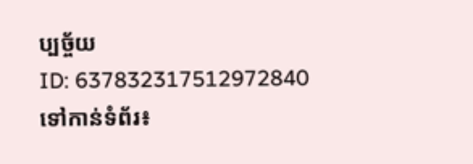ប្បច្ច័យ
ID: 637832317512972840
ទៅកាន់ទំព័រ៖